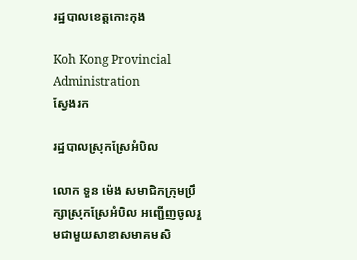រដ្ឋបាលខេត្តកោះកុង

Koh Kong Provincial Administration
ស្វែងរក

រដ្ឋបាលស្រុកស្រែអំបិល

លោក ទួន ម៉េង សមាជិកក្រុមប្រឹក្សាស្រុកស្រែអំបិល អញ្ជើញចូលរួមជាមួយសាខាសមាគមសិ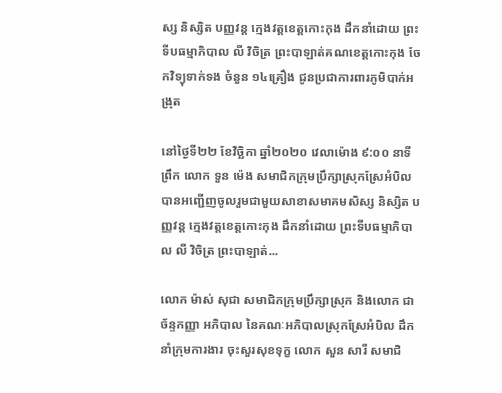ស្ស និស្សិត បញ្ញវន្ត ក្មេងវត្តខេត្តកោះកុង ដឹកនាំដោយ ព្រះទីបធម្មាភិបាល លី វិចិត្រ ព្រះបាឡាត់គណខេត្តកោះកុង ចែកវិទ្យុទាក់ទង ចំនួន ១៤គ្រឿង ជូនប្រជាការពារភូមិបាក់អង្រុត

នៅថ្ងៃទី២២ ខែវិច្ឆិកា ឆ្នាំ២០២០ វេលាម៉ោង ៩:០០ នាទីព្រឹក លោក ទួន ម៉េង សមាជិកក្រុមប្រឹក្សាស្រុកស្រែអំបិល បានអញ្ជើញចូលរួមជាមួយសាខាសមាគមសិស្ស និស្សិត បញ្ញវន្ត ក្មេងវត្តខេត្តកោះកុង ដឹកនាំដោយ ព្រះទីបធម្មាភិបាល លី វិចិត្រ ព្រះបាឡាត់...

លោក ម៉ាស់ សុជា សមាជិកក្រុមប្រឹក្សាស្រុក និងលោក ជា ច័ន្ទកញ្ញា អភិបាល នៃគណៈអភិបាលស្រុកស្រែអំបិល ដឹកនាំក្រុមការងារ ចុះសួរសុខទុក្ខ លោក សួន សារី សមាជិ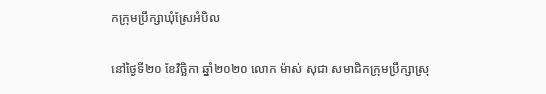កក្រុមប្រឹក្សាឃុំស្រែអំបិល

នៅថ្ងៃទី២០ ខែវិច្ឆិកា ឆ្នាំ២០២០ លោក ម៉ាស់ សុជា សមាជិកក្រុមប្រឹក្សាស្រុ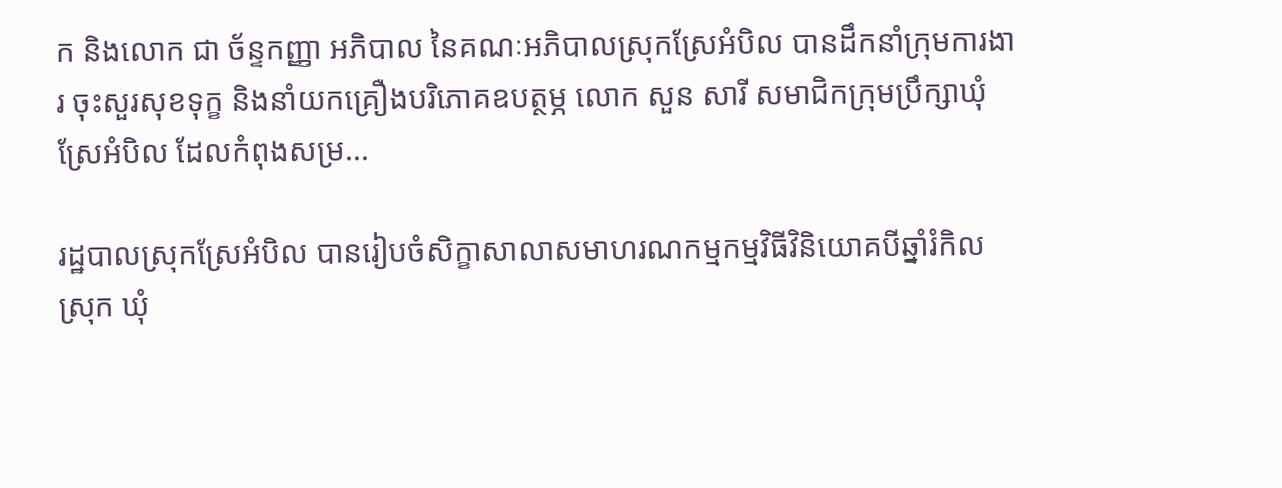ក និងលោក ជា ច័ន្ទកញ្ញា អភិបាល នៃគណៈអភិបាលស្រុកស្រែអំបិល បានដឹកនាំក្រុមការងារ ចុះសួរសុខទុក្ខ និងនាំយកគ្រឿងបរិភោគឧបត្ថម្ភ លោក សួន សារី សមាជិកក្រុមប្រឹក្សាឃុំស្រែអំបិល ដែលកំពុងសម្រ...

រដ្ឋបាលស្រុកស្រែអំបិល បានរៀបចំសិក្ខាសាលាសមាហរណកម្មកម្មវិធីវិនិយោគបីឆ្នាំរំកិលស្រុក ឃុំ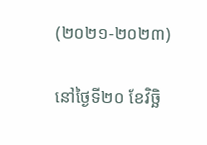(២០២១-២០២៣)

នៅថ្ងៃទី២០ ខែវិច្ឆិ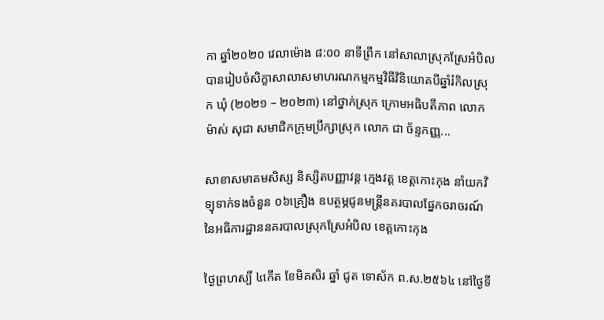កា ឆ្នាំ២០២០ វេលាម៉ោង ៨:០០ នាទីព្រឹក នៅសាលាស្រុកស្រែអំបិល បានរៀបចំសិក្ខាសាលាសមាហរណកម្មកម្មវិធីវិនិយោគបីឆ្នាំរំកិលស្រុក ឃុំ (២០២១ – ២០២៣) នៅថ្នាក់ស្រុក ក្រោមអធិបតីភាព លោក ម៉ាស់ សុជា សមាជិកក្រុមប្រឹក្សាស្រុក លោក ជា ច័ន្ទកញ្ញ...

សាខាសមាគមសិស្ស និស្សិតបញ្ញាវន្ត ក្មេងវត្ត ខេត្តកោះកុង នាំយកវិទ្យុទាក់ទងចំនួន ០៦គ្រឿង ឧបត្ថម្ភជូនមន្រ្តីនគរបាលផ្នែកចរាចរណ៍ នៃអធិការដ្ឋាននគរបាលស្រុកស្រែអំបិល ខេត្តកោះកុង

ថ្ងៃព្រហស្បិ៍ ៤កើត ខែមិគសិរ ឆ្នាំ ជូត ទោស័ក ព.ស.២៥៦៤ នៅថ្ងៃទី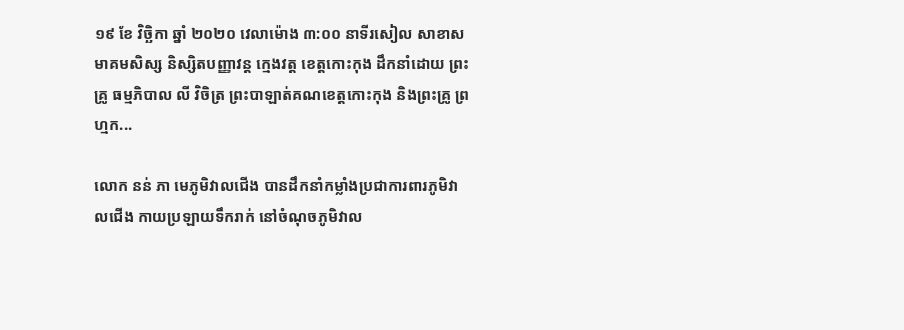១៩ ខែ វិច្ឆិកា ឆ្នាំ ២០២០ វេលាម៉ោង ៣:០០ នាទីរសៀល សាខាសមាគមសិស្ស និស្សិតបញ្ញាវន្ត ក្មេងវត្ត ខេត្តកោះកុង ដឹកនាំដោយ ព្រះគ្រូ ធម្មភិបាល លី វិចិត្រ ព្រះបាឡាត់គណខេត្តកោះកុង និងព្រះគ្រូ ព្រហ្មក...

លោក នន់ ភា មេភូមិវាលជើង បានដឹកនាំកម្លាំងប្រជាការពារភូមិវាលជើង កាយប្រឡាយទឹករាក់ នៅចំណុចភូមិវាល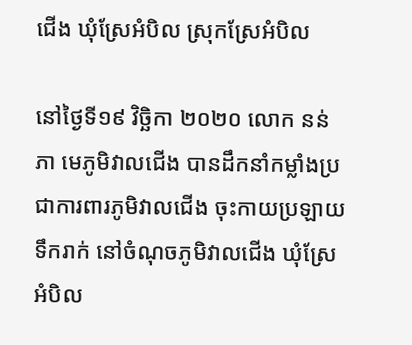ជើង ឃុំស្រែអំបិល ស្រុកស្រែអំបិល

នៅថ្ងៃទី១៩ វិច្ឆិកា ២០២០ លោក នន់ ភា មេភូមិវាលជើង បានដឹកនាំកម្លាំងប្រជាការពារភូមិវាលជើង ចុះកាយប្រឡាយទឹករាក់ នៅចំណុចភូមិវាលជើង ឃុំស្រែអំបិល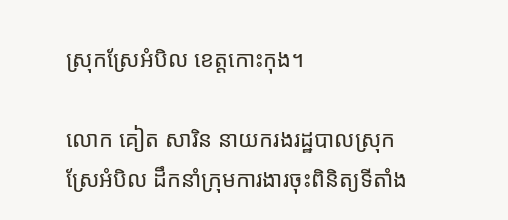ស្រុកស្រែអំបិល ខេត្តកោះកុង។

លោក គៀត សារិន នាយករងរដ្ឋបាលស្រុកស្រែអំបិល ដឹកនាំក្រុមការងារចុះពិនិត្យទីតាំង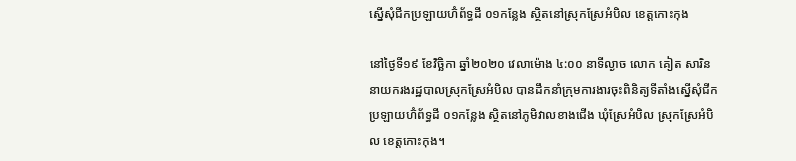ស្នើសុំជីកប្រឡាយហ៊ំព័ទ្ធដី ០១កន្លែង ស្ថិតនៅស្រុកស្រែអំបិល ខេត្តកោះកុង

នៅថ្ងៃទី១៩ ខែវិច្ឆិកា ឆ្នាំ២០២០ វេលាម៉ោង ៤:០០ នាទីល្ងាច លោក គៀត សារិន នាយករងរដ្ឋបាលស្រុកស្រែអំបិល បានដឹកនាំក្រុមការងារចុះពិនិត្យទីតាំងស្នើសុំជីកប្រឡាយហ៊ំព័ទ្ធដី ០១កន្លែង ស្ថិតនៅភូមិវាលខាងជើង ឃុំស្រែអំបិល ស្រុកស្រែអំបិល ខេត្តកោះកុង។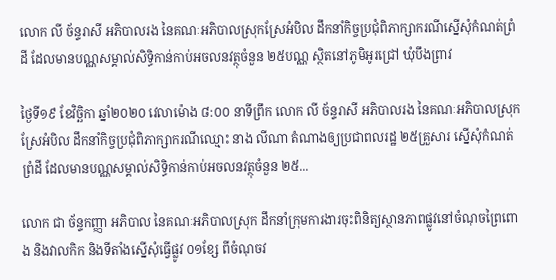លោក លី ច័ន្ទរាសី អភិបាលរង នៃគណៈអភិបាលស្រុកស្រែអំបិល ដឹកនាំកិច្ចប្រជុំពិភាក្សាករណីស្នើសុំកំណត់ព្រំដី ដែលមានបណ្ណសម្គាល់សិទ្ធិកាន់កាប់អចលនវត្ថុចំនួន ២៥បណ្ណ ស្ថិតនៅភូមិអូរជ្រៅ ឃុំបឹងព្រាវ

ថ្ងៃទី១៩ ខែវិច្ឆិកា ឆ្នាំ២០២០ វេលាម៉ោង ៨:០០ នាទីព្រឹក លោក លី ច័ន្ទរាសី អភិបាលរង នៃគណៈអភិបាលស្រុកស្រែអំបិល ដឹកនាំកិច្ចប្រជុំពិភាក្សាករណីឈ្មោះ នាង លីណា តំណាងឲ្យប្រជាពលរដ្ឋ ២៥គ្រួសារ ស្នើសុំកំណត់ព្រំដី ដែលមានបណ្ណសម្គាល់សិទ្ធិកាន់កាប់អចលនវត្ថុចំនួន ២៥...

លោក ជា ច័ន្ទកញ្ញា អភិបាល នៃគណៈអភិបាលស្រុក ដឹកនាំក្រុមការងារចុះពិនិត្យស្ថានភាពផ្លូវនៅចំណុចព្រៃពោង និងវាលកិក និងទីតាំងស្នើសុំធ្វើផ្លូវ ០១ខ្សែ ពីចំណុចវ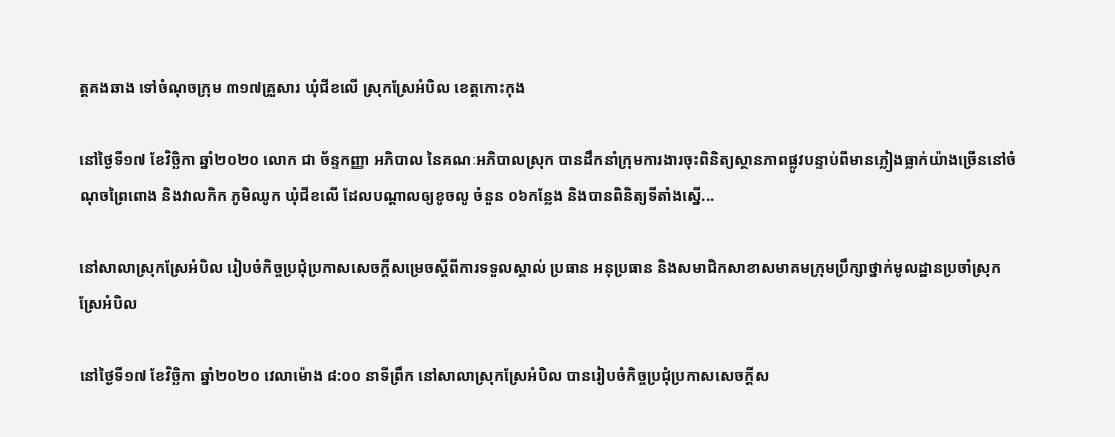ត្តគងឆាង ទៅចំណុចក្រុម ៣១៧គ្រួសារ ឃុំជីខលើ ស្រុកស្រែអំបិល ខេត្តកោះកុង

នៅថ្ងៃទី១៧ ខែវិច្ឆិកា ឆ្នាំ២០២០ លោក ជា ច័ន្ទកញ្ញា អភិបាល នៃគណៈអភិបាលស្រុក បានដឹកនាំក្រុមការងារចុះពិនិត្យស្ថានភាពផ្លូវបន្ទាប់ពីមានភ្លៀងធ្លាក់យ៉ាងច្រើននៅចំណុចព្រៃពោង និងវាលកិក ភូមិឈូក ឃុំជីខលើ ដែលបណ្ដាលឲ្យខូចលូ ចំនួន ០៦កន្លែង និងបានពិនិត្យទីតាំងស្នើ...

នៅសាលាស្រុកស្រែអំបិល រៀបចំកិច្ចប្រជុំប្រកាសសេចក្តីសម្រេចស្ដីពីការទទួលស្គាល់ ប្រធាន អនុប្រធាន និងសមាជិកសាខាសមាគមក្រុមប្រឹក្សាថ្នាក់មូលដ្ឋានប្រចាំស្រុកស្រែអំបិល

នៅថ្ងៃទី១៧ ខែវិច្ឆិកា ឆ្នាំ២០២០ វេលាម៉ោង ៨:០០ នាទីព្រឹក នៅសាលាស្រុកស្រែអំបិល បានរៀបចំកិច្ចប្រជុំប្រកាសសេចក្តីស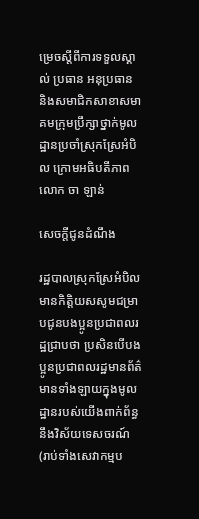ម្រេចស្ដីពីការទទួលស្គាល់ ប្រធាន អនុប្រធាន និងសមាជិកសាខាសមាគមក្រុមប្រឹក្សាថ្នាក់មូលដ្ឋានប្រចាំស្រុកស្រែអំបិល ក្រោមអធិបតីភាព លោក ចា ឡាន់

សេចក្តីជូនដំណឹង

រដ្ឋបាលស្រុកស្រែអំបិល មានកិត្តិយសសូមជម្រាបជូនបងប្អូនប្រជាពលរដ្ឋជ្រាបថា ប្រសិនបើបងប្អូនប្រជាពលរដ្ឋមានព័ត៌មានទាំងឡាយក្នុងមូលដ្ឋានរបស់យើងពាក់ព័ន្ធនឹងវិស័យទេសចរណ៍ (រាប់ទាំងសេវាកម្មប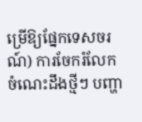ម្រើឱ្យផ្នែកទេសចរណ៍) ការចែករំលែកចំណេះដឹងថ្មីៗ បញ្ហា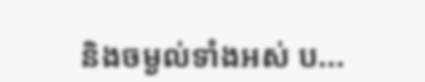និងចម្ងល់ទាំងអស់ ប...